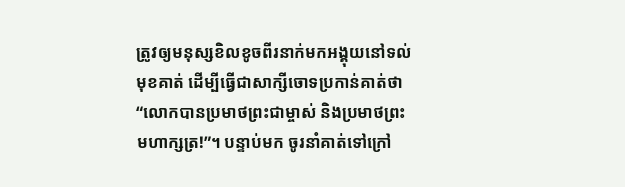ត្រូវឲ្យមនុស្សខិលខូចពីរនាក់មកអង្គុយនៅទល់មុខគាត់ ដើម្បីធ្វើជាសាក្សីចោទប្រកាន់គាត់ថា“លោកបានប្រមាថព្រះជាម្ចាស់ និងប្រមាថព្រះមហាក្សត្រ!”។ បន្ទាប់មក ចូរនាំគាត់ទៅក្រៅ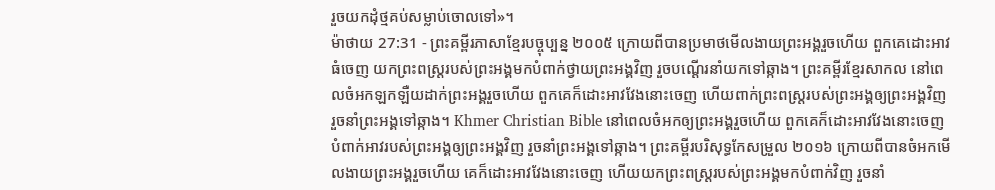រួចយកដុំថ្មគប់សម្លាប់ចោលទៅ»។
ម៉ាថាយ 27:31 - ព្រះគម្ពីរភាសាខ្មែរបច្ចុប្បន្ន ២០០៥ ក្រោយពីបានប្រមាថមើលងាយព្រះអង្គរួចហើយ ពួកគេដោះអាវធំចេញ យកព្រះពស្ដ្ររបស់ព្រះអង្គមកបំពាក់ថ្វាយព្រះអង្គវិញ រួចបណ្ដើរនាំយកទៅឆ្កាង។ ព្រះគម្ពីរខ្មែរសាកល នៅពេលចំអកឡកឡឺយដាក់ព្រះអង្គរួចហើយ ពួកគេក៏ដោះអាវវែងនោះចេញ ហើយពាក់ព្រះពស្ត្ររបស់ព្រះអង្គឲ្យព្រះអង្គវិញ រួចនាំព្រះអង្គទៅឆ្កាង។ Khmer Christian Bible នៅពេលចំអកឲ្យព្រះអង្គរួចហើយ ពួកគេក៏ដោះអាវវែងនោះចេញ បំពាក់អាវរបស់ព្រះអង្គឲ្យព្រះអង្គវិញ រួចនាំព្រះអង្គទៅឆ្កាង។ ព្រះគម្ពីរបរិសុទ្ធកែសម្រួល ២០១៦ ក្រោយពីបានចំអកមើលងាយព្រះអង្គរួចហើយ គេក៏ដោះអាវវែងនោះចេញ ហើយយកព្រះពស្ត្ររបស់ព្រះអង្គមកបំពាក់វិញ រួចនាំ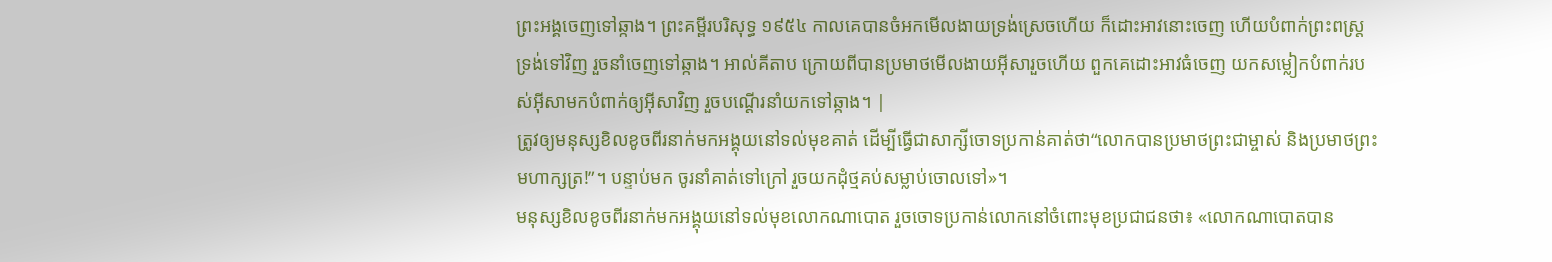ព្រះអង្គចេញទៅឆ្កាង។ ព្រះគម្ពីរបរិសុទ្ធ ១៩៥៤ កាលគេបានចំអកមើលងាយទ្រង់ស្រេចហើយ ក៏ដោះអាវនោះចេញ ហើយបំពាក់ព្រះពស្ត្រទ្រង់ទៅវិញ រួចនាំចេញទៅឆ្កាង។ អាល់គីតាប ក្រោយពីបានប្រមាថមើលងាយអ៊ីសារួចហើយ ពួកគេដោះអាវធំចេញ យកសម្លៀកបំពាក់របស់អ៊ីសាមកបំពាក់ឲ្យអ៊ីសាវិញ រួចបណ្ដើរនាំយកទៅឆ្កាង។ |
ត្រូវឲ្យមនុស្សខិលខូចពីរនាក់មកអង្គុយនៅទល់មុខគាត់ ដើម្បីធ្វើជាសាក្សីចោទប្រកាន់គាត់ថា“លោកបានប្រមាថព្រះជាម្ចាស់ និងប្រមាថព្រះមហាក្សត្រ!”។ បន្ទាប់មក ចូរនាំគាត់ទៅក្រៅ រួចយកដុំថ្មគប់សម្លាប់ចោលទៅ»។
មនុស្សខិលខូចពីរនាក់មកអង្គុយនៅទល់មុខលោកណាបោត រួចចោទប្រកាន់លោកនៅចំពោះមុខប្រជាជនថា៖ «លោកណាបោតបាន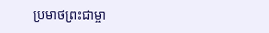ប្រមាថព្រះជាម្ចា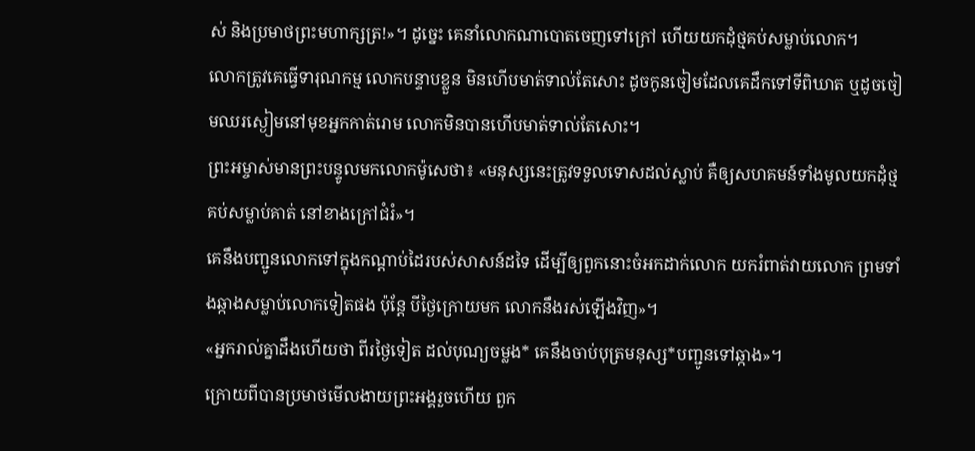ស់ និងប្រមាថព្រះមហាក្សត្រ!»។ ដូច្នេះ គេនាំលោកណាបោតចេញទៅក្រៅ ហើយយកដុំថ្មគប់សម្លាប់លោក។
លោកត្រូវគេធ្វើទារុណកម្ម លោកបន្ទាបខ្លួន មិនហើបមាត់ទាល់តែសោះ ដូចកូនចៀមដែលគេដឹកទៅទីពិឃាត ឬដូចចៀមឈរស្ងៀមនៅមុខអ្នកកាត់រោម លោកមិនបានហើបមាត់ទាល់តែសោះ។
ព្រះអម្ចាស់មានព្រះបន្ទូលមកលោកម៉ូសេថា៖ «មនុស្សនេះត្រូវទទួលទោសដល់ស្លាប់ គឺឲ្យសហគមន៍ទាំងមូលយកដុំថ្មគប់សម្លាប់គាត់ នៅខាងក្រៅជំរំ»។
គេនឹងបញ្ជូនលោកទៅក្នុងកណ្ដាប់ដៃរបស់សាសន៍ដទៃ ដើម្បីឲ្យពួកនោះចំអកដាក់លោក យករំពាត់វាយលោក ព្រមទាំងឆ្កាងសម្លាប់លោកទៀតផង ប៉ុន្តែ បីថ្ងៃក្រោយមក លោកនឹងរស់ឡើងវិញ»។
«អ្នករាល់គ្នាដឹងហើយថា ពីរថ្ងៃទៀត ដល់បុណ្យចម្លង* គេនឹងចាប់បុត្រមនុស្ស*បញ្ជូនទៅឆ្កាង»។
ក្រោយពីបានប្រមាថមើលងាយព្រះអង្គរួចហើយ ពួក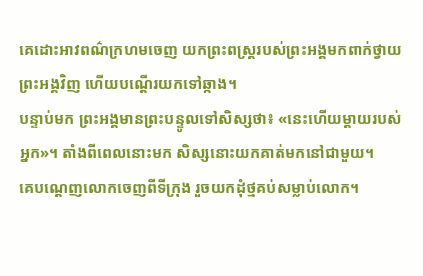គេដោះអាវពណ៌ក្រហមចេញ យកព្រះពស្ដ្ររបស់ព្រះអង្គមកពាក់ថ្វាយព្រះអង្គវិញ ហើយបណ្ដើរយកទៅឆ្កាង។
បន្ទាប់មក ព្រះអង្គមានព្រះបន្ទូលទៅសិស្សថា៖ «នេះហើយម្ដាយរបស់អ្នក»។ តាំងពីពេលនោះមក សិស្សនោះយកគាត់មកនៅជាមួយ។
គេបណ្ដេញលោកចេញពីទីក្រុង រួចយកដុំថ្មគប់សម្លាប់លោក។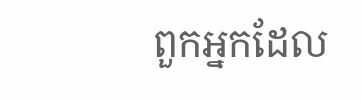ពួកអ្នកដែល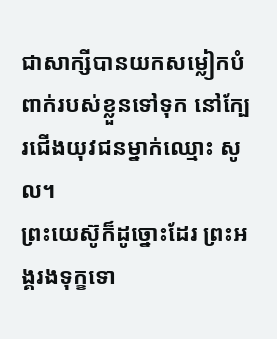ជាសាក្សីបានយកសម្លៀកបំពាក់របស់ខ្លួនទៅទុក នៅក្បែរជើងយុវជនម្នាក់ឈ្មោះ សូល។
ព្រះយេស៊ូក៏ដូច្នោះដែរ ព្រះអង្គរងទុក្ខទោ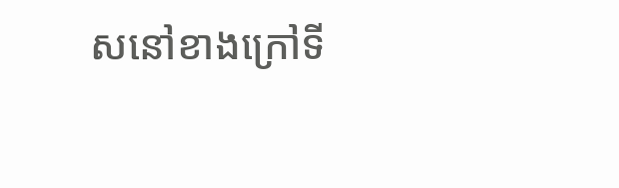សនៅខាងក្រៅទី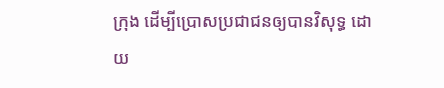ក្រុង ដើម្បីប្រោសប្រជាជនឲ្យបានវិសុទ្ធ ដោយ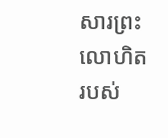សារព្រះលោហិតរបស់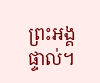ព្រះអង្គផ្ទាល់។